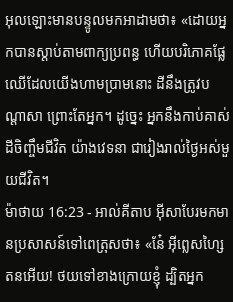អុលឡោះមានបន្ទូលមកអាដាមថា៖ «ដោយអ្នកបានស្តាប់តាមពាក្យប្រពន្ធ ហើយបរិភោគផ្លែឈើដែលយើងហាមប្រាមនោះ ដីនឹងត្រូវបណ្តាសា ព្រោះតែអ្នក។ ដូច្នេះ អ្នកនឹងកាប់គាស់ដីចិញ្ចឹមជីវិត យ៉ាងវេទនា ជារៀងរាល់ថ្ងៃអស់មួយជីវិត។
ម៉ាថាយ 16:23 - អាល់គីតាប អ៊ីសាបែរមកមានប្រសាសន៍ទៅពេត្រុសថា៖ «នែ៎ អ៊ីព្លេសហ្សៃតនអើយ! ថយទៅខាងក្រោយខ្ញុំ ដ្បិតអ្នក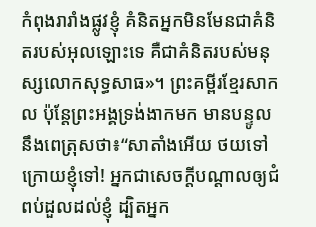កំពុងរារាំងផ្លូវខ្ញុំ គំនិតអ្នកមិនមែនជាគំនិតរបស់អុលឡោះទេ គឺជាគំនិតរបស់មនុស្សលោកសុទ្ធសាធ»។ ព្រះគម្ពីរខ្មែរសាកល ប៉ុន្តែព្រះអង្គទ្រង់ងាកមក មានបន្ទូលនឹងពេត្រុសថា៖“សាតាំងអើយ ថយទៅក្រោយខ្ញុំទៅ! អ្នកជាសេចក្ដីបណ្ដាលឲ្យជំពប់ដួលដល់ខ្ញុំ ដ្បិតអ្នក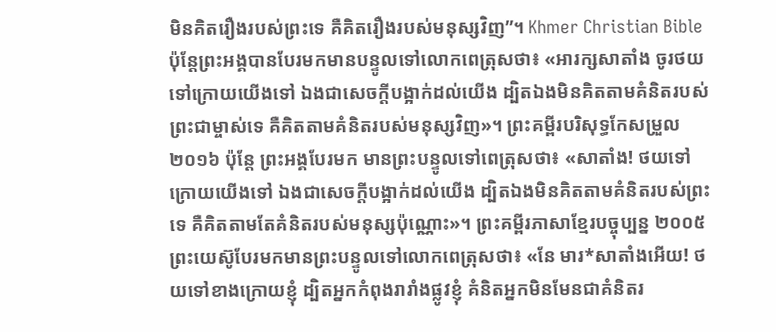មិនគិតរឿងរបស់ព្រះទេ គឺគិតរឿងរបស់មនុស្សវិញ”។ Khmer Christian Bible ប៉ុន្ដែព្រះអង្គបានបែរមកមានបន្ទូលទៅលោកពេត្រុសថា៖ «អារក្សសាតាំង ចូរថយទៅក្រោយយើងទៅ ឯងជាសេចក្ដីបង្អាក់ដល់យើង ដ្បិតឯងមិនគិតតាមគំនិតរបស់ព្រះជាម្ចាស់ទេ គឺគិតតាមគំនិតរបស់មនុស្សវិញ»។ ព្រះគម្ពីរបរិសុទ្ធកែសម្រួល ២០១៦ ប៉ុន្តែ ព្រះអង្គបែរមក មានព្រះបន្ទូលទៅពេត្រុសថា៖ «សាតាំង! ថយទៅក្រោយយើងទៅ ឯងជាសេចក្តីបង្អាក់ដល់យើង ដ្បិតឯងមិនគិតតាមគំនិតរបស់ព្រះទេ គឺគិតតាមតែគំនិតរបស់មនុស្សប៉ុណ្ណោះ»។ ព្រះគម្ពីរភាសាខ្មែរបច្ចុប្បន្ន ២០០៥ ព្រះយេស៊ូបែរមកមានព្រះបន្ទូលទៅលោកពេត្រុសថា៖ «នែ មារ*សាតាំងអើយ! ថយទៅខាងក្រោយខ្ញុំ ដ្បិតអ្នកកំពុងរារាំងផ្លូវខ្ញុំ គំនិតអ្នកមិនមែនជាគំនិតរ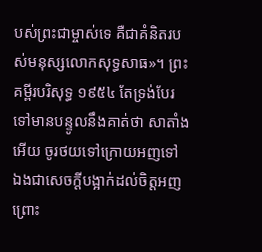បស់ព្រះជាម្ចាស់ទេ គឺជាគំនិតរបស់មនុស្សលោកសុទ្ធសាធ»។ ព្រះគម្ពីរបរិសុទ្ធ ១៩៥៤ តែទ្រង់បែរទៅមានបន្ទូលនឹងគាត់ថា សាតាំងអើយ ចូរថយទៅក្រោយអញទៅ ឯងជាសេចក្ដីបង្អាក់ដល់ចិត្តអញ ព្រោះ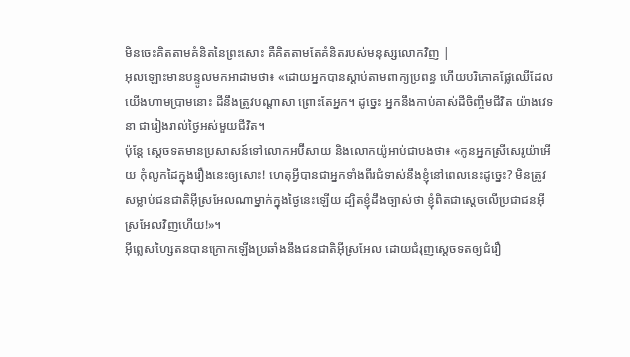មិនចេះគិតតាមគំនិតនៃព្រះសោះ គឺគិតតាមតែគំនិតរបស់មនុស្សលោកវិញ |
អុលឡោះមានបន្ទូលមកអាដាមថា៖ «ដោយអ្នកបានស្តាប់តាមពាក្យប្រពន្ធ ហើយបរិភោគផ្លែឈើដែលយើងហាមប្រាមនោះ ដីនឹងត្រូវបណ្តាសា ព្រោះតែអ្នក។ ដូច្នេះ អ្នកនឹងកាប់គាស់ដីចិញ្ចឹមជីវិត យ៉ាងវេទនា ជារៀងរាល់ថ្ងៃអស់មួយជីវិត។
ប៉ុន្តែ ស្តេចទតមានប្រសាសន៍ទៅលោកអប៊ីសាយ និងលោកយ៉ូអាប់ជាបងថា៖ «កូនអ្នកស្រីសេរូយ៉ាអើយ កុំលូកដៃក្នុងរឿងនេះឲ្យសោះ! ហេតុអ្វីបានជាអ្នកទាំងពីរជំទាស់នឹងខ្ញុំនៅពេលនេះដូច្នេះ? មិនត្រូវសម្លាប់ជនជាតិអ៊ីស្រអែលណាម្នាក់ក្នុងថ្ងៃនេះឡើយ ដ្បិតខ្ញុំដឹងច្បាស់ថា ខ្ញុំពិតជាស្តេចលើប្រជាជនអ៊ីស្រអែលវិញហើយ!»។
អ៊ីព្លេសហ្សៃតនបានក្រោកឡើងប្រឆាំងនឹងជនជាតិអ៊ីស្រអែល ដោយជំរុញស្តេចទតឲ្យជំរឿ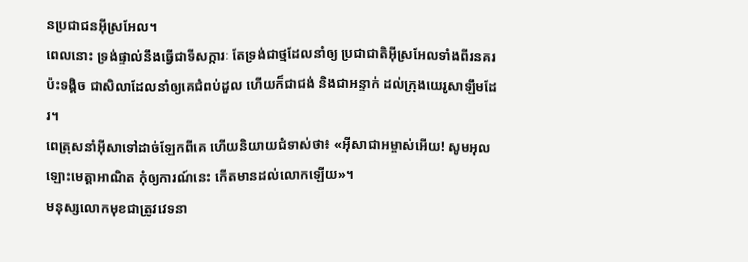នប្រជាជនអ៊ីស្រអែល។
ពេលនោះ ទ្រង់ផ្ទាល់នឹងធ្វើជាទីសក្ការៈ តែទ្រង់ជាថ្មដែលនាំឲ្យ ប្រជាជាតិអ៊ីស្រអែលទាំងពីរនគរប៉ះទង្គិច ជាសិលាដែលនាំឲ្យគេជំពប់ដួល ហើយក៏ជាជង់ និងជាអន្ទាក់ ដល់ក្រុងយេរូសាឡឹមដែរ។
ពេត្រុសនាំអ៊ីសាទៅដាច់ឡែកពីគេ ហើយនិយាយជំទាស់ថា៖ «អ៊ីសាជាអម្ចាស់អើយ! សូមអុលឡោះមេត្ដាអាណិត កុំឲ្យការណ៍នេះ កើតមានដល់លោកឡើយ»។
មនុស្សលោកមុខជាត្រូវវេទនា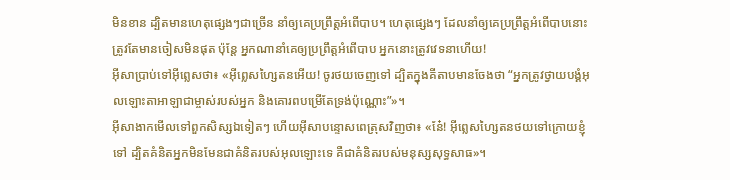មិនខាន ដ្បិតមានហេតុផ្សេងៗជាច្រើន នាំឲ្យគេប្រព្រឹត្ដអំពើបាប។ ហេតុផ្សេងៗ ដែលនាំឲ្យគេប្រព្រឹត្ដអំពើបាបនោះ ត្រូវតែមានចៀសមិនផុត ប៉ុន្ដែ អ្នកណានាំគេឲ្យប្រព្រឹត្ដអំពើបាប អ្នកនោះត្រូវវេទនាហើយ!
អ៊ីសាប្រាប់ទៅអ៊ីព្លេសថា៖ «អ៊ីព្លេសហ្សៃតនអើយ! ចូរថយចេញទៅ ដ្បិតក្នុងគីតាបមានចែងថា “អ្នកត្រូវថ្វាយបង្គំអុលឡោះតាអាឡាជាម្ចាស់របស់អ្នក និងគោរពបម្រើតែទ្រង់ប៉ុណ្ណោះ”»។
អ៊ីសាងាកមើលទៅពួកសិស្សឯទៀតៗ ហើយអ៊ីសាបន្ទោសពេត្រុសវិញថា៖ «នែ៎! អ៊ីព្លេសហ្សៃតនថយទៅក្រោយខ្ញុំទៅ ដ្បិតគំនិតអ្នកមិនមែនជាគំនិតរបស់អុលឡោះទេ គឺជាគំនិតរបស់មនុស្សសុទ្ធសាធ»។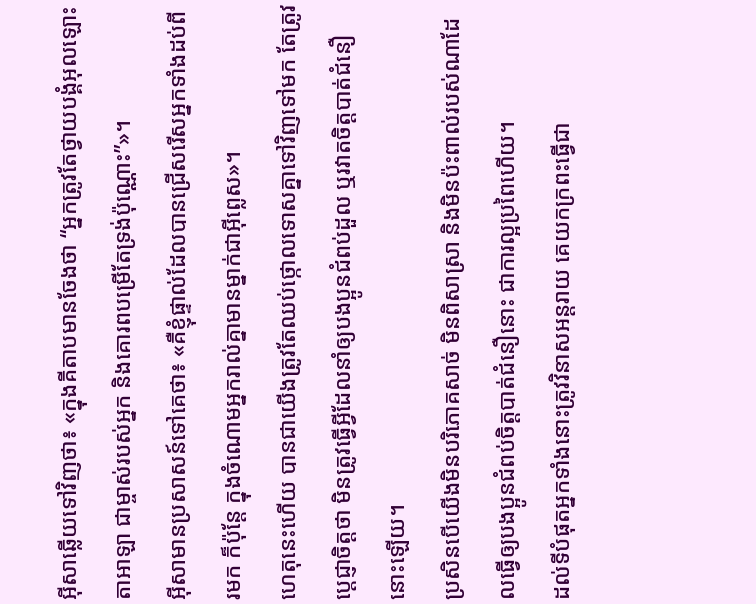អ៊ីសាឆ្លើយទៅវិញថា៖ «ក្នុងគីតាបមានចែងថា “អ្នកត្រូវតែថ្វាយបង្គំអុលឡោះតាអាឡា ជាម្ចាស់របស់អ្នក និងគោរពបម្រើតែទ្រង់ប៉ុណ្ណោះ”»។
អ៊ីសាមានប្រសាសន៍ទៅគេថា៖ «គឺខ្ញុំផ្ទាល់ដែលបានជ្រើសរើសអ្នកទាំងដប់ពីរមក ក៏ប៉ុន្ដែ ក្នុងចំណោមអ្នករាល់គ្នាមានម្នាក់ជាអ៊ីព្លេស»។
ហេតុនេះហើយ បានជាយើងត្រូវតែឈប់ថ្កោលទោសគ្នាទៅវិញទៅមក តែត្រូវប្ដេជ្ញាចិត្ដថា មិនត្រូវធ្វើអ្វីដែលនាំឲ្យបងប្អូនជំពប់ដួល ឬរវាតចិត្ដបាត់ជំនឿនោះឡើយ។
ប្រសិនបើយើងមិនបរិភោគសាច់ មិនពិសាស្រា និងមិនប៉ះពាល់របស់ណាដែលធ្វើឲ្យបងប្អូនជំពប់ចិត្ដបាត់ជំនឿនោះ ជាការល្អប្រពៃហើយ។
ដល់ទីបំផុតអ្នកទាំងនោះត្រូវវិនាសអន្ដរាយ គេយកក្រពះធ្វើជា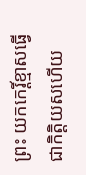ព្រះ យកកេរ្ដិ៍ខ្មាសធ្វើជាកិត្ដិយសហើយ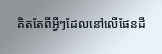គិតតែពីអ្វីៗដែលនៅលើផែនដី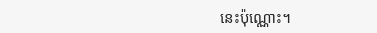នេះប៉ុណ្ណោះ។